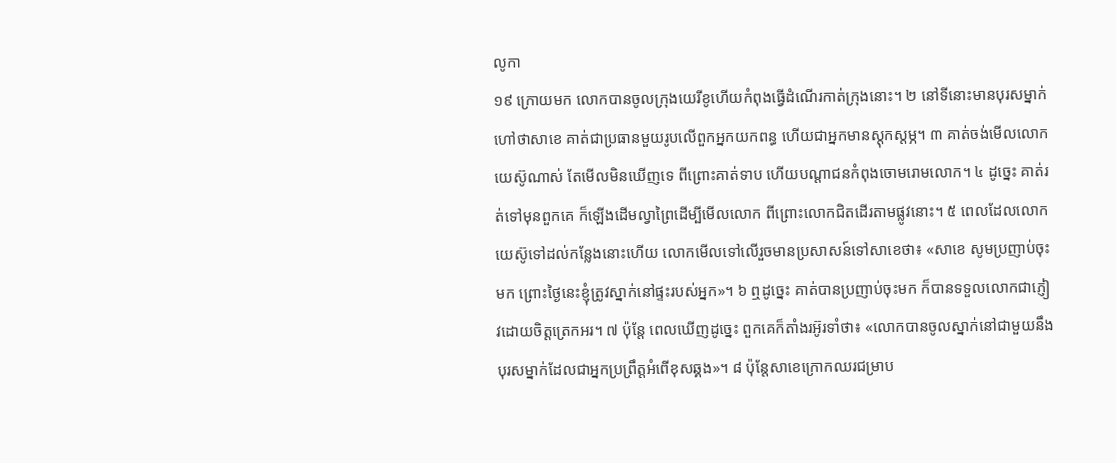លូកា
១៩ ក្រោយមក លោកបានចូលក្រុងយេរីខូហើយកំពុងធ្វើដំណើរកាត់ក្រុងនោះ។ ២ នៅទីនោះមានបុរសម្នាក់ហៅថាសាខេ គាត់ជាប្រធានមួយរូបលើពួកអ្នកយកពន្ធ ហើយជាអ្នកមានស្តុកស្តម្ភ។ ៣ គាត់ចង់មើលលោកយេស៊ូណាស់ តែមើលមិនឃើញទេ ពីព្រោះគាត់ទាប ហើយបណ្ដាជនកំពុងចោមរោមលោក។ ៤ ដូច្នេះ គាត់រត់ទៅមុនពួកគេ ក៏ឡើងដើមល្វាព្រៃដើម្បីមើលលោក ពីព្រោះលោកជិតដើរតាមផ្លូវនោះ។ ៥ ពេលដែលលោកយេស៊ូទៅដល់កន្លែងនោះហើយ លោកមើលទៅលើរួចមានប្រសាសន៍ទៅសាខេថា៖ «សាខេ សូមប្រញាប់ចុះមក ព្រោះថ្ងៃនេះខ្ញុំត្រូវស្នាក់នៅផ្ទះរបស់អ្នក»។ ៦ ឮដូច្នេះ គាត់បានប្រញាប់ចុះមក ក៏បានទទួលលោកជាភ្ញៀវដោយចិត្តត្រេកអរ។ ៧ ប៉ុន្តែ ពេលឃើញដូច្នេះ ពួកគេក៏តាំងរអ៊ូរទាំថា៖ «លោកបានចូលស្នាក់នៅជាមួយនឹងបុរសម្នាក់ដែលជាអ្នកប្រព្រឹត្តអំពើខុសឆ្គង»។ ៨ ប៉ុន្តែសាខេក្រោកឈរជម្រាប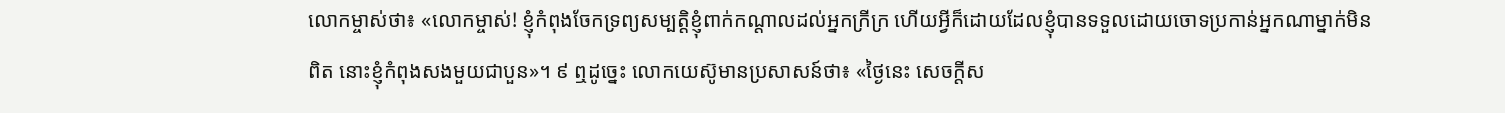លោកម្ចាស់ថា៖ «លោកម្ចាស់! ខ្ញុំកំពុងចែកទ្រព្យសម្បត្ដិខ្ញុំពាក់កណ្ដាលដល់អ្នកក្រីក្រ ហើយអ្វីក៏ដោយដែលខ្ញុំបានទទួលដោយចោទប្រកាន់អ្នកណាម្នាក់មិនពិត នោះខ្ញុំកំពុងសងមួយជាបួន»។ ៩ ឮដូច្នេះ លោកយេស៊ូមានប្រសាសន៍ថា៖ «ថ្ងៃនេះ សេចក្ដីស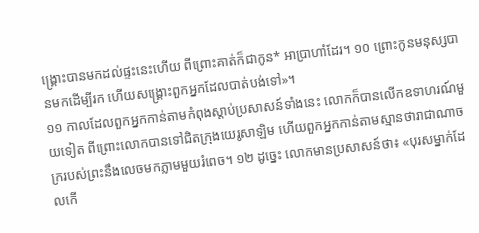ង្គ្រោះបានមកដល់ផ្ទះនេះហើយ ពីព្រោះគាត់ក៏ជាកូន* អាប្រាហាំដែរ។ ១០ ព្រោះកូនមនុស្សបានមកដើម្បីរក ហើយសង្គ្រោះពួកអ្នកដែលបាត់បង់ទៅ»។
១១ កាលដែលពួកអ្នកកាន់តាមកំពុងស្ដាប់ប្រសាសន៍ទាំងនេះ លោកក៏បានលើកឧទាហរណ៍មួយទៀត ពីព្រោះលោកបានទៅជិតក្រុងយេរូសាឡិម ហើយពួកអ្នកកាន់តាមស្មានថារាជាណាចក្ររបស់ព្រះនឹងលេចមកភ្លាមមួយរំពេច។ ១២ ដូច្នេះ លោកមានប្រសាសន៍ថា៖ «បុរសម្នាក់ដែលកើ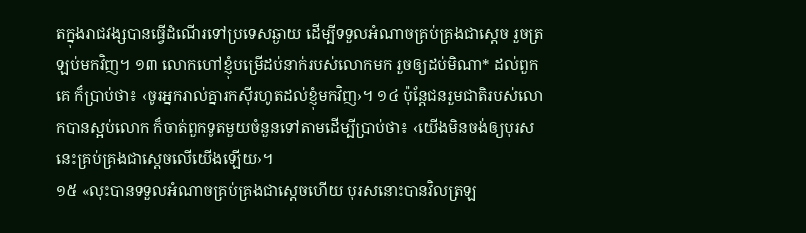តក្នុងរាជវង្សបានធ្វើដំណើរទៅប្រទេសឆ្ងាយ ដើម្បីទទួលអំណាចគ្រប់គ្រងជាស្តេច រួចត្រឡប់មកវិញ។ ១៣ លោកហៅខ្ញុំបម្រើដប់នាក់របស់លោកមក រួចឲ្យដប់មិណា* ដល់ពួកគេ ក៏ប្រាប់ថា៖ ‹ចូរអ្នករាល់គ្នារកស៊ីរហូតដល់ខ្ញុំមកវិញ›។ ១៤ ប៉ុន្តែជនរួមជាតិរបស់លោកបានស្អប់លោក ក៏ចាត់ពួកទូតមួយចំនួនទៅតាមដើម្បីប្រាប់ថា៖ ‹យើងមិនចង់ឲ្យបុរសនេះគ្រប់គ្រងជាស្តេចលើយើងឡើយ›។
១៥ «លុះបានទទួលអំណាចគ្រប់គ្រងជាស្តេចហើយ បុរសនោះបានវិលត្រឡ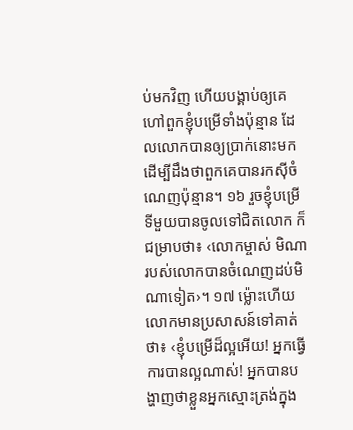ប់មកវិញ ហើយបង្គាប់ឲ្យគេហៅពួកខ្ញុំបម្រើទាំងប៉ុន្មាន ដែលលោកបានឲ្យប្រាក់នោះមក ដើម្បីដឹងថាពួកគេបានរកស៊ីចំណេញប៉ុន្មាន។ ១៦ រួចខ្ញុំបម្រើទីមួយបានចូលទៅជិតលោក ក៏ជម្រាបថា៖ ‹លោកម្ចាស់ មិណារបស់លោកបានចំណេញដប់មិណាទៀត›។ ១៧ ម្ល៉ោះហើយ លោកមានប្រសាសន៍ទៅគាត់ថា៖ ‹ខ្ញុំបម្រើដ៏ល្អអើយ! អ្នកធ្វើការបានល្អណាស់! អ្នកបានបង្ហាញថាខ្លួនអ្នកស្មោះត្រង់ក្នុង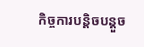កិច្ចការបន្ដិចបន្តួច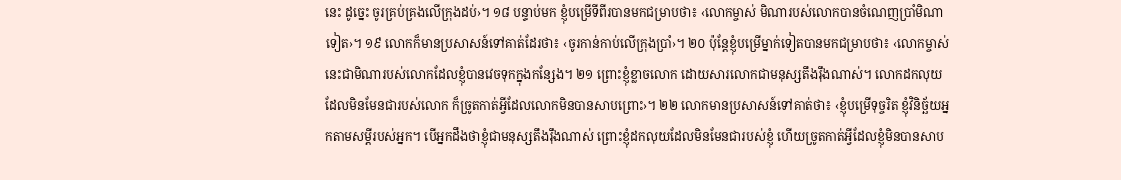នេះ ដូច្នេះ ចូរគ្រប់គ្រងលើក្រុងដប់›។ ១៨ បន្ទាប់មក ខ្ញុំបម្រើទីពីរបានមកជម្រាបថា៖ ‹លោកម្ចាស់ មិណារបស់លោកបានចំណេញប្រាំមិណាទៀត›។ ១៩ លោកក៏មានប្រសាសន៍ទៅគាត់ដែរថា៖ ‹ចូរកាន់កាប់លើក្រុងប្រាំ›។ ២០ ប៉ុន្តែខ្ញុំបម្រើម្នាក់ទៀតបានមកជម្រាបថា៖ ‹លោកម្ចាស់ នេះជាមិណារបស់លោកដែលខ្ញុំបានវេចទុកក្នុងកន្សែង។ ២១ ព្រោះខ្ញុំខ្លាចលោក ដោយសារលោកជាមនុស្សតឹងរ៉ឹងណាស់។ លោកដកលុយដែលមិនមែនជារបស់លោក ក៏ច្រូតកាត់អ្វីដែលលោកមិនបានសាបព្រោះ›។ ២២ លោកមានប្រសាសន៍ទៅគាត់ថា៖ ‹ខ្ញុំបម្រើទុច្ចរិត ខ្ញុំវិនិច្ឆ័យអ្នកតាមសម្ដីរបស់អ្នក។ បើអ្នកដឹងថាខ្ញុំជាមនុស្សតឹងរ៉ឹងណាស់ ព្រោះខ្ញុំដកលុយដែលមិនមែនជារបស់ខ្ញុំ ហើយច្រូតកាត់អ្វីដែលខ្ញុំមិនបានសាប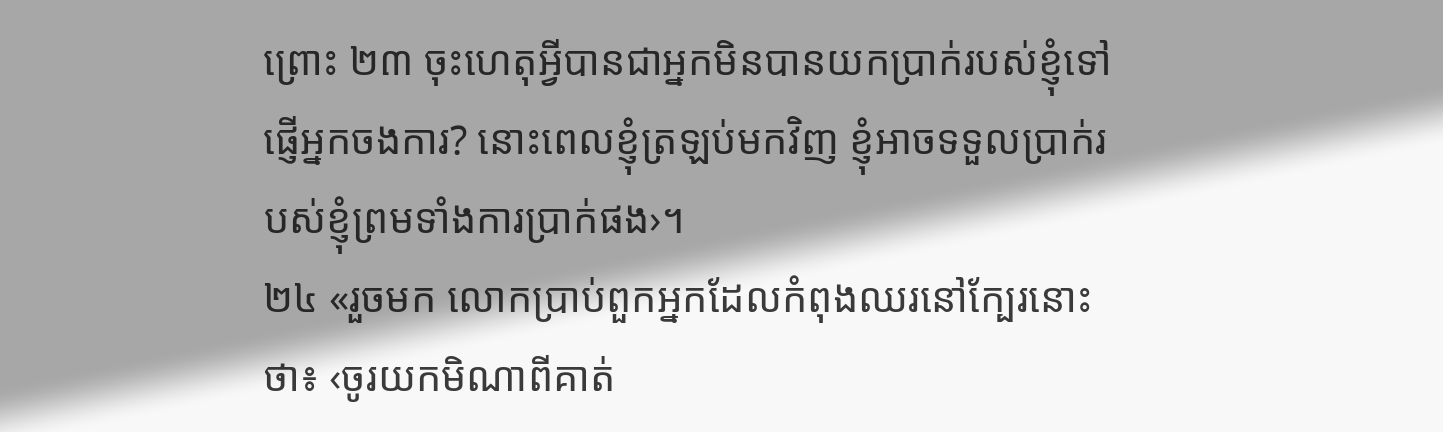ព្រោះ ២៣ ចុះហេតុអ្វីបានជាអ្នកមិនបានយកប្រាក់របស់ខ្ញុំទៅផ្ញើអ្នកចងការ? នោះពេលខ្ញុំត្រឡប់មកវិញ ខ្ញុំអាចទទួលប្រាក់របស់ខ្ញុំព្រមទាំងការប្រាក់ផង›។
២៤ «រួចមក លោកប្រាប់ពួកអ្នកដែលកំពុងឈរនៅក្បែរនោះថា៖ ‹ចូរយកមិណាពីគាត់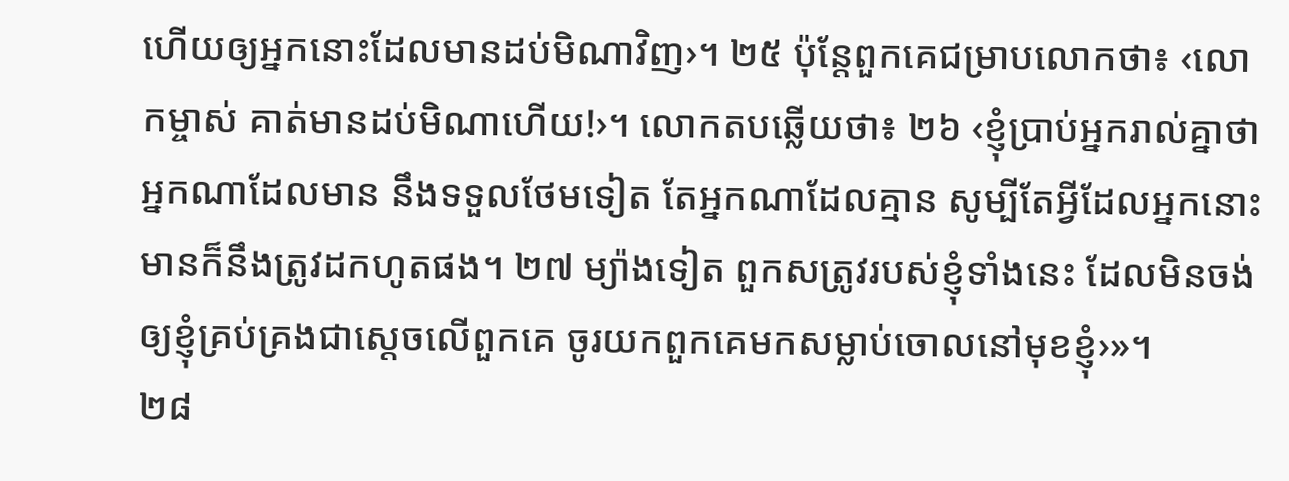ហើយឲ្យអ្នកនោះដែលមានដប់មិណាវិញ›។ ២៥ ប៉ុន្តែពួកគេជម្រាបលោកថា៖ ‹លោកម្ចាស់ គាត់មានដប់មិណាហើយ!›។ លោកតបឆ្លើយថា៖ ២៦ ‹ខ្ញុំប្រាប់អ្នករាល់គ្នាថា អ្នកណាដែលមាន នឹងទទួលថែមទៀត តែអ្នកណាដែលគ្មាន សូម្បីតែអ្វីដែលអ្នកនោះមានក៏នឹងត្រូវដកហូតផង។ ២៧ ម្យ៉ាងទៀត ពួកសត្រូវរបស់ខ្ញុំទាំងនេះ ដែលមិនចង់ឲ្យខ្ញុំគ្រប់គ្រងជាស្តេចលើពួកគេ ចូរយកពួកគេមកសម្លាប់ចោលនៅមុខខ្ញុំ›»។
២៨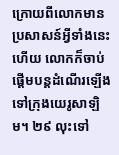ក្រោយពីលោកមានប្រសាសន៍អ្វីទាំងនេះហើយ លោកក៏ចាប់ផ្ដើមបន្តដំណើរឡើងទៅក្រុងយេរូសាឡិម។ ២៩ លុះទៅ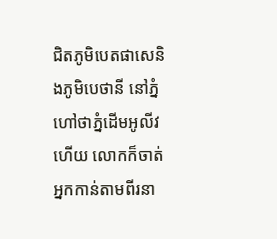ជិតភូមិបេតផាសេនិងភូមិបេថានី នៅភ្នំហៅថាភ្នំដើមអូលីវហើយ លោកក៏ចាត់អ្នកកាន់តាមពីរនា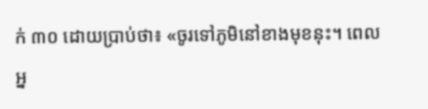ក់ ៣០ ដោយប្រាប់ថា៖ «ចូរទៅភូមិនៅខាងមុខនុះ។ ពេលអ្ន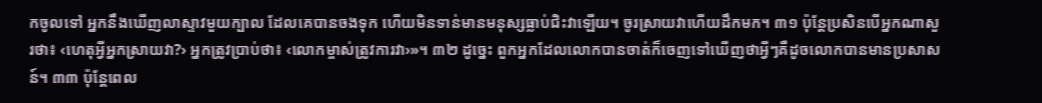កចូលទៅ អ្នកនឹងឃើញលាស្ទាវមួយក្បាល ដែលគេបានចងទុក ហើយមិនទាន់មានមនុស្សធ្លាប់ជិះវាឡើយ។ ចូរស្រាយវាហើយដឹកមក។ ៣១ ប៉ុន្តែប្រសិនបើអ្នកណាសួរថា៖ ‹ហេតុអ្វីអ្នកស្រាយវា?› អ្នកត្រូវប្រាប់ថា៖ ‹លោកម្ចាស់ត្រូវការវា›»។ ៣២ ដូច្នេះ ពួកអ្នកដែលលោកបានចាត់ក៏ចេញទៅឃើញថាអ្វីៗគឺដូចលោកបានមានប្រសាសន៍។ ៣៣ ប៉ុន្តែពេល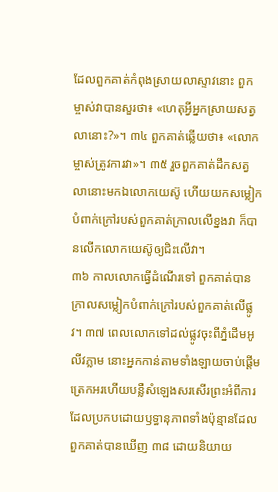ដែលពួកគាត់កំពុងស្រាយលាស្ទាវនោះ ពួកម្ចាស់វាបានសួរថា៖ «ហេតុអ្វីអ្នកស្រាយសត្វលានោះ?»។ ៣៤ ពួកគាត់ឆ្លើយថា៖ «លោកម្ចាស់ត្រូវការវា»។ ៣៥ រួចពួកគាត់ដឹកសត្វលានោះមកឯលោកយេស៊ូ ហើយយកសម្លៀកបំពាក់ក្រៅរបស់ពួកគាត់ក្រាលលើខ្នងវា ក៏បានលើកលោកយេស៊ូឲ្យជិះលើវា។
៣៦ កាលលោកធ្វើដំណើរទៅ ពួកគាត់បានក្រាលសម្លៀកបំពាក់ក្រៅរបស់ពួកគាត់លើផ្លូវ។ ៣៧ ពេលលោកទៅដល់ផ្លូវចុះពីភ្នំដើមអូលីវភ្លាម នោះអ្នកកាន់តាមទាំងឡាយចាប់ផ្ដើមត្រេកអរហើយបន្លឺសំឡេងសរសើរព្រះអំពីការដែលប្រកបដោយឫទ្ធានុភាពទាំងប៉ុន្មានដែលពួកគាត់បានឃើញ ៣៨ ដោយនិយាយ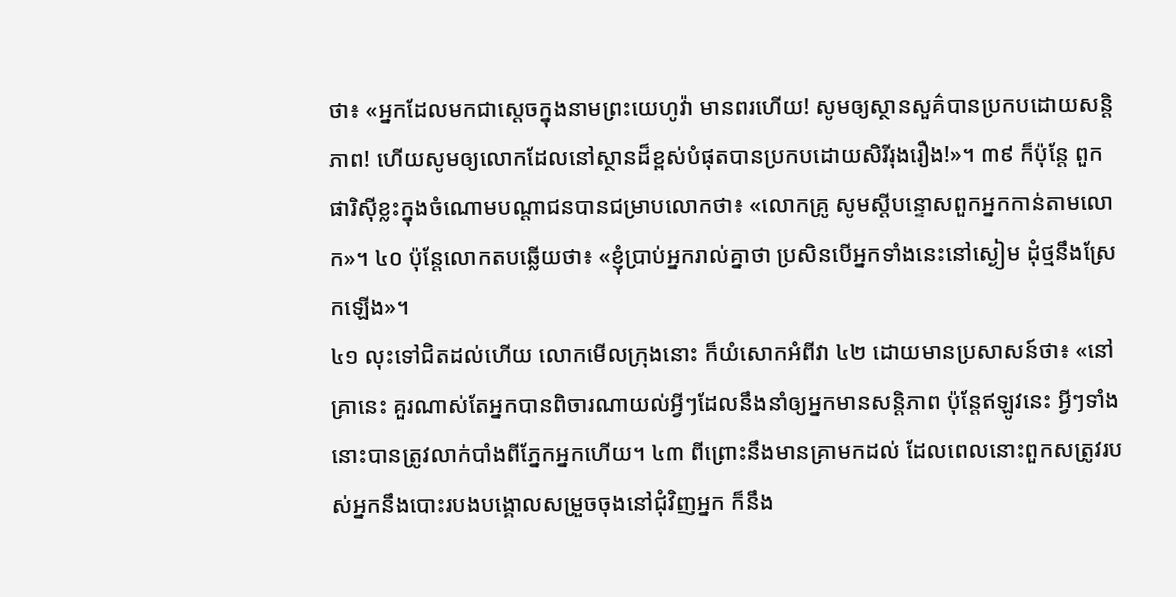ថា៖ «អ្នកដែលមកជាស្តេចក្នុងនាមព្រះយេហូវ៉ា មានពរហើយ! សូមឲ្យស្ថានសួគ៌បានប្រកបដោយសន្ដិភាព! ហើយសូមឲ្យលោកដែលនៅស្ថានដ៏ខ្ពស់បំផុតបានប្រកបដោយសិរីរុងរឿង!»។ ៣៩ ក៏ប៉ុន្តែ ពួកផារិស៊ីខ្លះក្នុងចំណោមបណ្ដាជនបានជម្រាបលោកថា៖ «លោកគ្រូ សូមស្តីបន្ទោសពួកអ្នកកាន់តាមលោក»។ ៤០ ប៉ុន្តែលោកតបឆ្លើយថា៖ «ខ្ញុំប្រាប់អ្នករាល់គ្នាថា ប្រសិនបើអ្នកទាំងនេះនៅស្ងៀម ដុំថ្មនឹងស្រែកឡើង»។
៤១ លុះទៅជិតដល់ហើយ លោកមើលក្រុងនោះ ក៏យំសោកអំពីវា ៤២ ដោយមានប្រសាសន៍ថា៖ «នៅគ្រានេះ គួរណាស់តែអ្នកបានពិចារណាយល់អ្វីៗដែលនឹងនាំឲ្យអ្នកមានសន្ដិភាព ប៉ុន្តែឥឡូវនេះ អ្វីៗទាំងនោះបានត្រូវលាក់បាំងពីភ្នែកអ្នកហើយ។ ៤៣ ពីព្រោះនឹងមានគ្រាមកដល់ ដែលពេលនោះពួកសត្រូវរបស់អ្នកនឹងបោះរបងបង្គោលសម្រួចចុងនៅជុំវិញអ្នក ក៏នឹង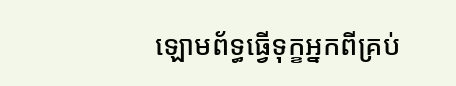ឡោមព័ទ្ធធ្វើទុក្ខអ្នកពីគ្រប់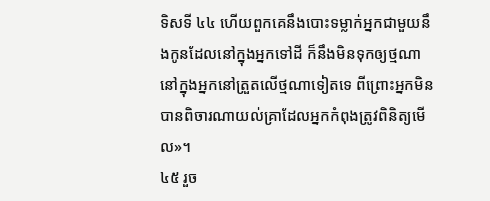ទិសទី ៤៤ ហើយពួកគេនឹងបោះទម្លាក់អ្នកជាមួយនឹងកូនដែលនៅក្នុងអ្នកទៅដី ក៏នឹងមិនទុកឲ្យថ្មណានៅក្នុងអ្នកនៅត្រួតលើថ្មណាទៀតទេ ពីព្រោះអ្នកមិនបានពិចារណាយល់គ្រាដែលអ្នកកំពុងត្រូវពិនិត្យមើល»។
៤៥ រួច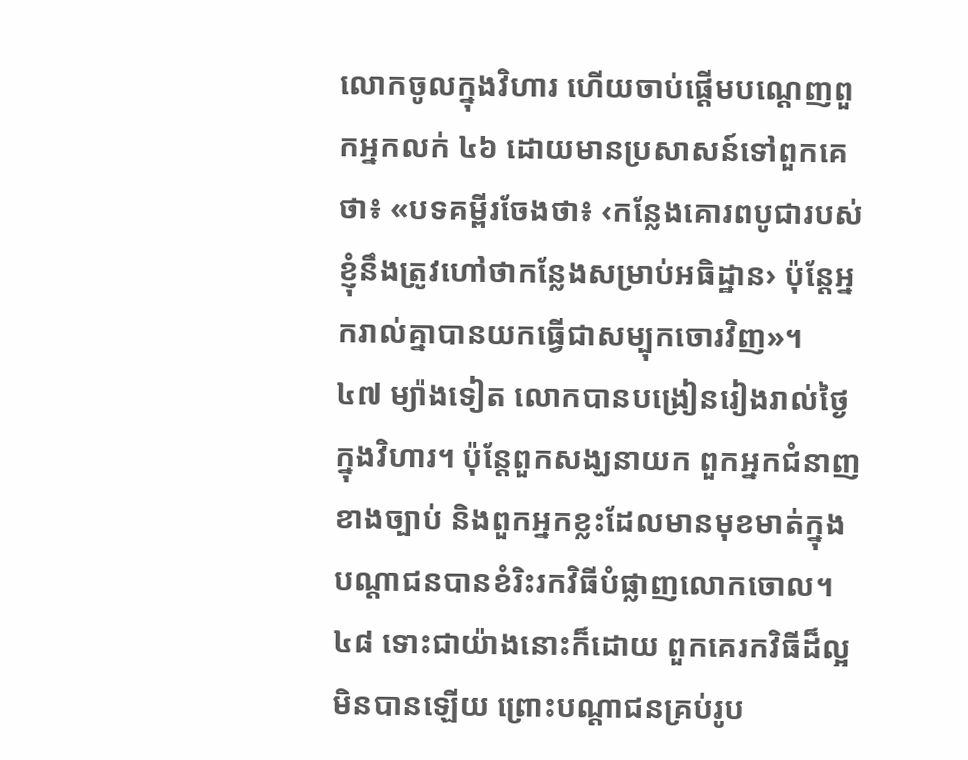លោកចូលក្នុងវិហារ ហើយចាប់ផ្ដើមបណ្ដេញពួកអ្នកលក់ ៤៦ ដោយមានប្រសាសន៍ទៅពួកគេថា៖ «បទគម្ពីរចែងថា៖ ‹កន្លែងគោរពបូជារបស់ខ្ញុំនឹងត្រូវហៅថាកន្លែងសម្រាប់អធិដ្ឋាន› ប៉ុន្តែអ្នករាល់គ្នាបានយកធ្វើជាសម្បុកចោរវិញ»។
៤៧ ម្យ៉ាងទៀត លោកបានបង្រៀនរៀងរាល់ថ្ងៃក្នុងវិហារ។ ប៉ុន្តែពួកសង្ឃនាយក ពួកអ្នកជំនាញខាងច្បាប់ និងពួកអ្នកខ្លះដែលមានមុខមាត់ក្នុងបណ្ដាជនបានខំរិះរកវិធីបំផ្លាញលោកចោល។ ៤៨ ទោះជាយ៉ាងនោះក៏ដោយ ពួកគេរកវិធីដ៏ល្អមិនបានឡើយ ព្រោះបណ្ដាជនគ្រប់រូប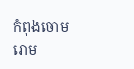កំពុងចោមរោម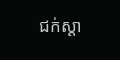ជក់ស្ដា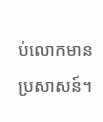ប់លោកមានប្រសាសន៍។